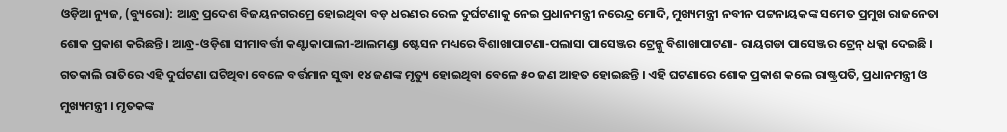ଓଡ଼ିଆ ନ୍ୟୁଜ, (ବ୍ୟୁରୋ): ଆନ୍ଧ୍ର ପ୍ରଦେଶ ବିଜୟନଗରମ୍ରେ ହୋଇଥିବା ବଡ଼ ଧରଣର ରେଳ ଦୁର୍ଘଟଣାକୁ ନେଇ ପ୍ରଧାନମନ୍ତ୍ରୀ ନରେନ୍ଦ୍ର ମୋଦି, ମୁଖ୍ୟମନ୍ତ୍ରୀ ନବୀନ ପଟ୍ଟନାୟକଙ୍କ ସମେତ ପ୍ରମୁଖ ରାଜନେତା ଶୋକ ପ୍ରକାଶ କରିଛନ୍ତି । ଆନ୍ଧ୍ର-ଓଡ଼ିଶା ସୀମାବର୍ତ୍ତୀ କଣ୍ଟାକାପାଲୀ-ଆଲମଣ୍ଡା ଷ୍ଟେସନ ମଧ୍ୟରେ ବିଶାଖାପାଟଣା-ପଲାସା ପାସେଞ୍ଜର ଟ୍ରେନ୍କୁ ବିଶାଖାପାଟଣା- ରାୟଗଡା ପାସେଞ୍ଜର ଟ୍ରେନ୍ ଧକ୍କା ଦେଇଛି ।
ଗତକାଲି ରାତିରେ ଏହି ଦୁର୍ଘଟଣା ଘଟିଥିବା ବେଳେ ବର୍ତ୍ତମାନ ସୁଦ୍ଧା ୧୪ ଜଣଙ୍କ ମୃତ୍ୟୁ ହୋଇଥିବା ବେଳେ ୫୦ ଜଣ ଆହତ ହୋଇଛନ୍ତି । ଏହି ଘଟଣାରେ ଶୋକ ପ୍ରକାଶ କଲେ ରାଷ୍ଟ୍ରପତି, ପ୍ରଧାନମନ୍ତ୍ରୀ ଓ ମୁଖ୍ୟମନ୍ତ୍ରୀ । ମୃତକଙ୍କ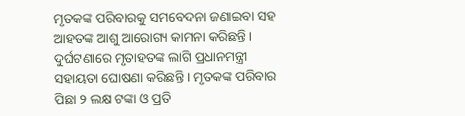ମୃତକଙ୍କ ପରିବାରକୁ ସମବେଦନା ଜଣାଇବା ସହ ଆହତଙ୍କ ଆଶୁ ଆରୋଗ୍ୟ କାମନା କରିଛନ୍ତି । ଦୁର୍ଘଟଣାରେ ମୃତାହତଙ୍କ ଲାଗି ପ୍ରଧାନମନ୍ତ୍ରୀ ସହାୟତା ଘୋଷଣା କରିଛନ୍ତି । ମୃତକଙ୍କ ପରିବାର ପିଛା ୨ ଲକ୍ଷ ଟଙ୍କା ଓ ପ୍ରତି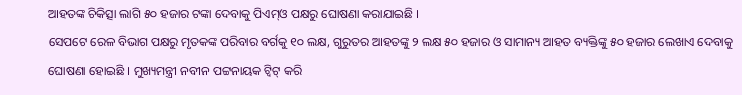ଆହତଙ୍କ ଚିକିତ୍ସା ଲାଗି ୫୦ ହଜାର ଟଙ୍କା ଦେବାକୁ ପିଏମ୍ଓ ପକ୍ଷରୁ ଘୋଷଣା କରାଯାଇଛି ।
ସେପଟେ ରେଳ ବିଭାଗ ପକ୍ଷରୁ ମୃତକଙ୍କ ପରିବାର ବର୍ଗକୁ ୧୦ ଲକ୍ଷ, ଗୁରୁତର ଆହତଙ୍କୁ ୨ ଲକ୍ଷ ୫୦ ହଜାର ଓ ସାମାନ୍ୟ ଆହତ ବ୍ୟକ୍ତିଙ୍କୁ ୫୦ ହଜାର ଲେଖାଏ ଦେବାକୁ ଘୋଷଣା ହୋଇଛି । ମୁଖ୍ୟମନ୍ତ୍ରୀ ନବୀନ ପଟ୍ଟନାୟକ ଟ୍ବିଟ୍ କରି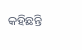କହିଛନ୍ତି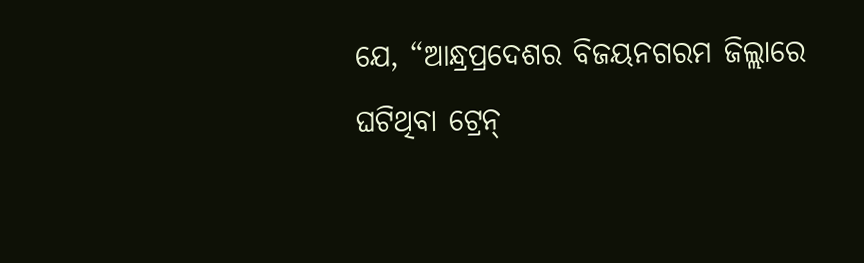ଯେ, “ଆନ୍ଧ୍ରପ୍ରଦେଶର ବିଜୟନଗରମ ଜିଲ୍ଲାରେ ଘଟିଥିବା ଟ୍ରେନ୍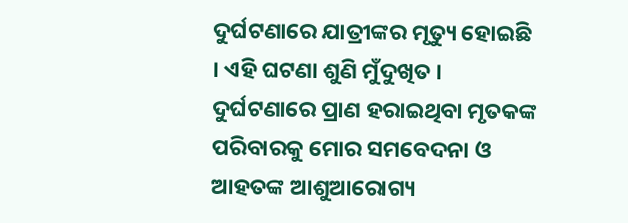ଦୁର୍ଘଟଣାରେ ଯାତ୍ରୀଙ୍କର ମୃତ୍ୟୁ ହୋଇଛି । ଏହି ଘଟଣା ଶୁଣି ମୁଁଦୁଖିତ । ଦୁର୍ଘଟଣାରେ ପ୍ରାଣ ହରାଇଥିବା ମୃତକଙ୍କ ପରିବାରକୁ ମୋର ସମବେଦନା ଓ ଆହତଙ୍କ ଆଶୁଆରୋଗ୍ୟ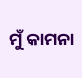ମୁଁ କାମନା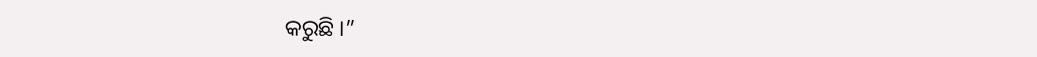କରୁଛି ।”